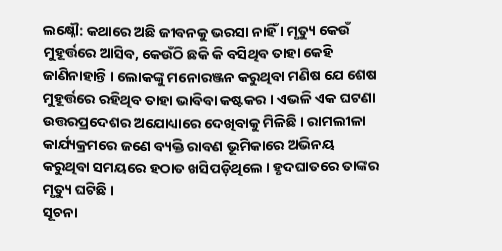ଲକ୍ଷ୍ନୌ: କଥାରେ ଅଛି ଜୀବନକୁ ଭରସା ନାହିଁ । ମୃତ୍ୟୁ କେଉଁ ମୁହୂର୍ତ୍ତରେ ଆସିବ, କେଉଁଠି ଛକି କି ବସିଥିବ ତାହା କେହି ଜାଣିନାହାନ୍ତି । ଲୋକଙ୍କୁ ମନୋରଞ୍ଜନ କରୁଥିବା ମଣିଷ ଯେ ଶେଷ ମୁହୂର୍ତ୍ତରେ ରହିଥିବ ତାହା ଭାବିବା କଷ୍ଟକର । ଏଭଳି ଏକ ଘଟଣା ଉତ୍ତରପ୍ରଦେଶର ଅଯୋଧ୍ୟାରେ ଦେଖିବାକୁ ମିଳିଛି । ରାମଲୀଳା କାର୍ଯ୍ୟକ୍ରମରେ ଜଣେ ବ୍ୟକ୍ତି ରାବଣ ଭୂମିକାରେ ଅଭିନୟ କରୁଥିବା ସମୟରେ ହଠାତ ଖସିପଡ଼ିଥିଲେ । ହୃଦଘାତରେ ତାଙ୍କର ମୃତ୍ୟୁ ଘଟିଛି ।
ସୂଚନା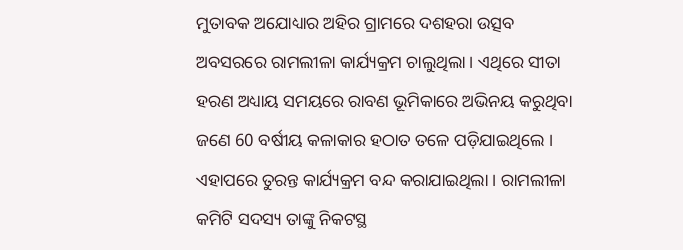ମୁତାବକ ଅଯୋଧ୍ୟାର ଅହିର ଗ୍ରାମରେ ଦଶହରା ଉତ୍ସବ ଅବସରରେ ରାମଲୀଳା କାର୍ଯ୍ୟକ୍ରମ ଚାଲୁଥିଲା । ଏଥିରେ ସୀତା ହରଣ ଅଧ୍ୟାୟ ସମୟରେ ରାବଣ ଭୂମିକାରେ ଅଭିନୟ କରୁଥିବା ଜଣେ 60 ବର୍ଷୀୟ କଳାକାର ହଠାତ ତଳେ ପଡ଼ିଯାଇଥିଲେ । ଏହାପରେ ତୁରନ୍ତ କାର୍ଯ୍ୟକ୍ରମ ବନ୍ଦ କରାଯାଇଥିଲା । ରାମଲୀଳା କମିଟି ସଦସ୍ୟ ତାଙ୍କୁ ନିକଟସ୍ଥ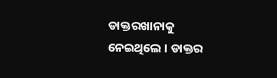ଡାକ୍ତରଖାନାକୁ ନେଇଥିଲେ । ଡାକ୍ତର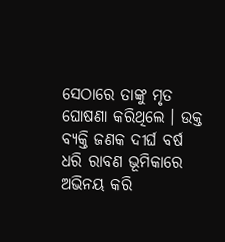ସେଠାରେ ତାଙ୍କୁ ମୃତ ଘୋଷଣା କରିଥିଲେ । ଉକ୍ତ ବ୍ୟକ୍ତି ଜଣକ ଦୀର୍ଘ ବର୍ଷ ଧରି ରାବଣ ଭୂମିକାରେ ଅଭିନୟ କରି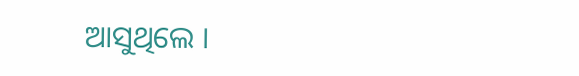ଆସୁଥିଲେ ।